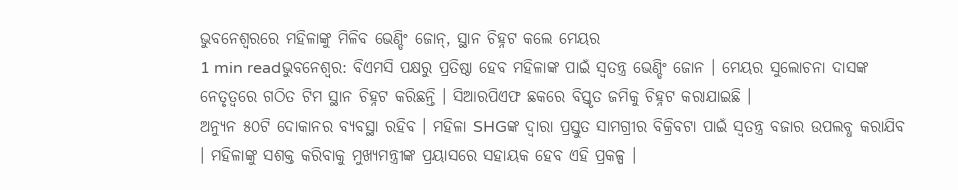ଭୁବନେଶ୍ୱରରେ ମହିଳାଙ୍କୁ ମିଳିବ ଭେଣ୍ଡିଂ ଜୋନ୍, ସ୍ଥାନ ଚିହ୍ନଟ କଲେ ମେୟର
1 min readଭୁବନେଶ୍ୱର: ବିଏମସି ପକ୍ଷରୁ ପ୍ରତିଷ୍ଠା ହେବ ମହିଳାଙ୍କ ପାଇଁ ସ୍ୱତନ୍ତ୍ର ଭେଣ୍ଡିଂ ଜୋନ । ମେୟର ସୁଲୋଚନା ଦାସଙ୍କ ନେତୃତ୍ୱରେ ଗଠିତ ଟିମ ସ୍ଥାନ ଚିହ୍ନଟ କରିଛନ୍ତି । ସିଆରପିଏଫ ଛକରେ ବିସ୍ତୃତ ଜମିକୁ ଚିହ୍ନଟ କରାଯାଇଛି ।
ଅନ୍ୟୁନ ୫୦ଟି ଦୋକାନର ବ୍ୟବସ୍ଥା ରହିବ । ମହିଳା SHGଙ୍କ ଦ୍ୱାରା ପ୍ରସ୍ତୁତ ସାମଗ୍ରୀର ବିକ୍ରିବଟା ପାଇଁ ସ୍ୱତନ୍ତ୍ର ବଜାର ଉପଲବ୍ଧ କରାଯିବ । ମହିଳାଙ୍କୁ ସଶକ୍ତ କରିବାକୁ ମୁଖ୍ୟମନ୍ତ୍ରୀଙ୍କ ପ୍ରୟାସରେ ସହାୟକ ହେବ ଏହି ପ୍ରକଳ୍ପ ।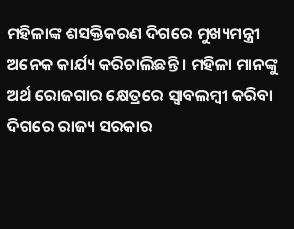ମହିଳାଙ୍କ ଶସକ୍ତିକରଣ ଦିଗରେ ମୁଖ୍ୟମନ୍ତ୍ରୀ ଅନେକ କାର୍ଯ୍ୟ କରିଚାଲିଛନ୍ତି । ମହିଳା ମାନଙ୍କୁ ଅର୍ଥ ରୋଜଗାର କ୍ଷେତ୍ରରେ ସ୍ୱାବଲମ୍ବୀ କରିବା ଦିଗରେ ରାଜ୍ୟ ସରକାର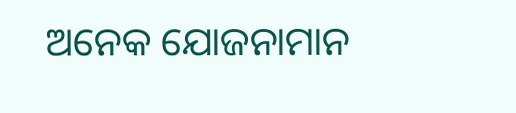ଅନେକ ଯୋଜନାମାନ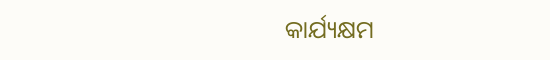କାର୍ଯ୍ୟକ୍ଷମ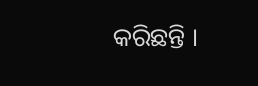କରିଛନ୍ତି ।